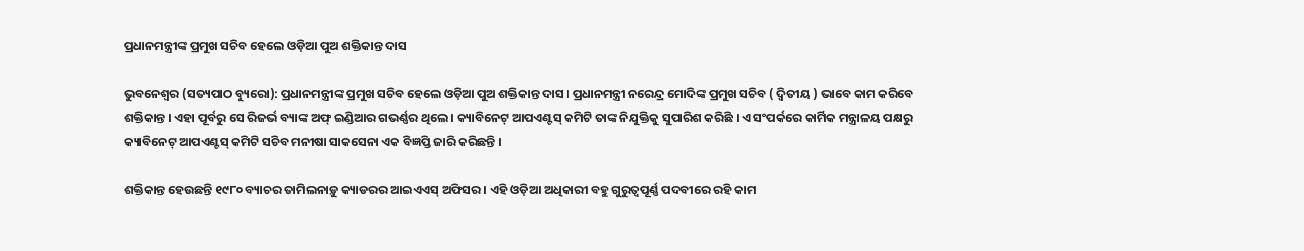ପ୍ରଧାନମନ୍ତ୍ରୀଙ୍କ ପ୍ରମୁଖ ସଚିବ ହେଲେ ଓଡ଼ିଆ ପୁଅ ଶକ୍ତିକାନ୍ତ ଦାସ

ଭୁବନେଶ୍ୱର (ସତ୍ୟପାଠ ବ୍ୟୁରୋ): ପ୍ରଧାନମନ୍ତ୍ରୀଙ୍କ ପ୍ରମୁଖ ସଚିବ ହେଲେ ଓଡ଼ିଆ ପୁଅ ଶକ୍ତିକାନ୍ତ ଦାସ । ପ୍ରଧାନମନ୍ତ୍ରୀ ନରେନ୍ଦ୍ର ମୋଦିଙ୍କ ପ୍ରମୁଖ ସଚିବ ( ଦ୍ୱିତୀୟ ) ଭାବେ କାମ କରିବେ ଶକ୍ତିକାନ୍ତ । ଏହା ପୂର୍ବରୁ ସେ ରିଜର୍ଭ ବ୍ୟାଙ୍କ ଅଫ୍ ଇଣ୍ଡିଆର ଗଭର୍ଣ୍ଣର ଥିଲେ । କ୍ୟାବିନେଟ୍ ଆପଏଣ୍ଟସ୍ କମିଟି ତାଙ୍କ ନିଯୁକ୍ତିକୁ ସୁପାରିଶ କରିଛି । ଏ ସଂପର୍କରେ କାର୍ମିକ ମନ୍ତ୍ରାଳୟ ପକ୍ଷରୁ କ୍ୟାବିନେଟ୍ ଆପଏଣ୍ଟସ୍ କମିଟି ସଚିବ ମନୀଷା ସାକସେନା ଏକ ବିଜ୍ଞପ୍ତି ଜାରି କରିଛନ୍ତି ।

ଶକ୍ତିକାନ୍ତ ହେଉଛନ୍ତି ୧୯୮୦ ବ୍ୟାଚର ତାମିଲନାଡ଼ୁ କ୍ୟାଡରର ଆଇଏଏସ୍ ଅଫିସର । ଏହି ଓଡ଼ିଆ ଅଧିକାରୀ ବହୁ ଗୁରୁତ୍ୱପୂର୍ଣ୍ଣ ପଦବୀରେ ରହି କାମ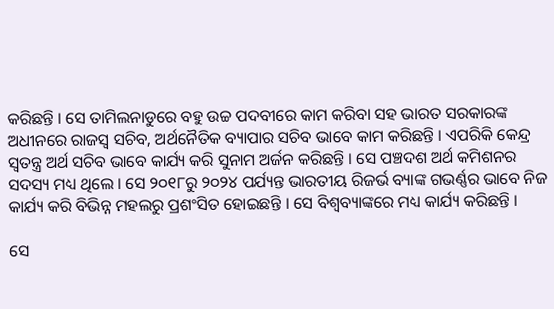କରିଛନ୍ତି । ସେ ତାମିଲନାଡୁରେ ବହୁ ଉଚ୍ଚ ପଦବୀରେ କାମ କରିବା ସହ ଭାରତ ସରକାରଙ୍କ ଅଧୀନରେ ରାଜସ୍ୱ ସଚିବ, ଅର୍ଥନୈତିକ ବ୍ୟାପାର ସଚିବ ଭାବେ କାମ କରିଛନ୍ତି । ଏପରିକି କେନ୍ଦ୍ର ସ୍ୱତନ୍ତ୍ର ଅର୍ଥ ସଚିବ ଭାବେ କାର୍ଯ୍ୟ କରି ସୁନାମ ଅର୍ଜନ କରିଛନ୍ତି । ସେ ପଞ୍ଚଦଶ ଅର୍ଥ କମିଶନର ସଦସ୍ୟ ମଧ୍ୟ ଥିଲେ । ସେ ୨୦୧୮ରୁ ୨୦୨୪ ପର୍ଯ୍ୟନ୍ତ ଭାରତୀୟ ରିଜର୍ଭ ବ୍ୟାଙ୍କ ଗଭର୍ଣ୍ଣର ଭାବେ ନିଜ କାର୍ଯ୍ୟ କରି ବିଭିନ୍ନ ମହଲରୁ ପ୍ରଶଂସିତ ହୋଇଛନ୍ତି । ସେ ବିଶ୍ୱବ୍ୟାଙ୍କରେ ମଧ୍ୟ କାର୍ଯ୍ୟ କରିଛନ୍ତି ।

ସେ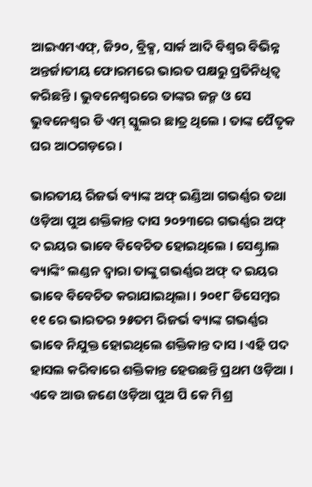ଆଇଏମଏଫ୍, ଜି୨୦, ବ୍ରିକ୍ସ, ସାର୍କ ଆଦି ବିଶ୍ୱର ବିଭିନ୍ନ ଅନ୍ତର୍ଜାତୀୟ ଫୋରମରେ ଭାରତ ପକ୍ଷରୁ ପ୍ରତିନିଧିତ୍ୱ କରିଛନ୍ତି । ଭୁବନେଶ୍ୱରରେ ତାଙ୍କର ଜନ୍ମ ଓ ସେ ଭୁବନେଶ୍ୱର ଡି ଏମ୍ ସ୍କୁଲର ଛାତ୍ର ଥିଲେ । ତାଙ୍କ ପୈତୃକ ଘର ଆଠଗଡ଼ରେ ।

ଭାରତୀୟ ରିଜର୍ଭ ବ୍ୟାଙ୍କ ଅଫ୍ ଇଣ୍ଡିଆ ଗଭର୍ଣ୍ଣର ତଥା ଓଡ଼ିଆ ପୁଅ ଶକ୍ତିକାନ୍ତ ଦାସ ୨୦୨୩ରେ ଗଭର୍ଣ୍ଣର ଅଫ୍ ଦ ଇୟର ଭାବେ ବିବେଚିତ ହୋଇଥିଲେ । ସେଣ୍ଟ୍ରାଲ ବ୍ୟାଙ୍କିଂ ଲଣ୍ଡନ ଦ୍ୱାରା ତାଙ୍କୁ ଗଭର୍ଣ୍ଣର ଅଫ୍ ଦ ଇୟର ଭାବେ ବିବେଚିତ କରାଯାଇଥିଲା । ୨୦୧୮ ଡିସେମ୍ବର ୧୧ ରେ ଭାରତର ୨୫ତମ ରିଜର୍ଭ ବ୍ୟାଙ୍କ ଗଭର୍ଣ୍ଣର ଭାବେ ନିଯୁକ୍ତ ହୋଇଥିଲେ ଶକ୍ତିକାନ୍ତ ଦାସ । ଏହି ପଦ ହାସଲ କରିବାରେ ଶକ୍ତିକାନ୍ତ ହେଉଛନ୍ତି ପ୍ରଥମ ଓଡ଼ିଆ । ଏବେ ଆଉ ଜଣେ ଓଡ଼ିଆ ପୁଅ ପି କେ ମିଶ୍ର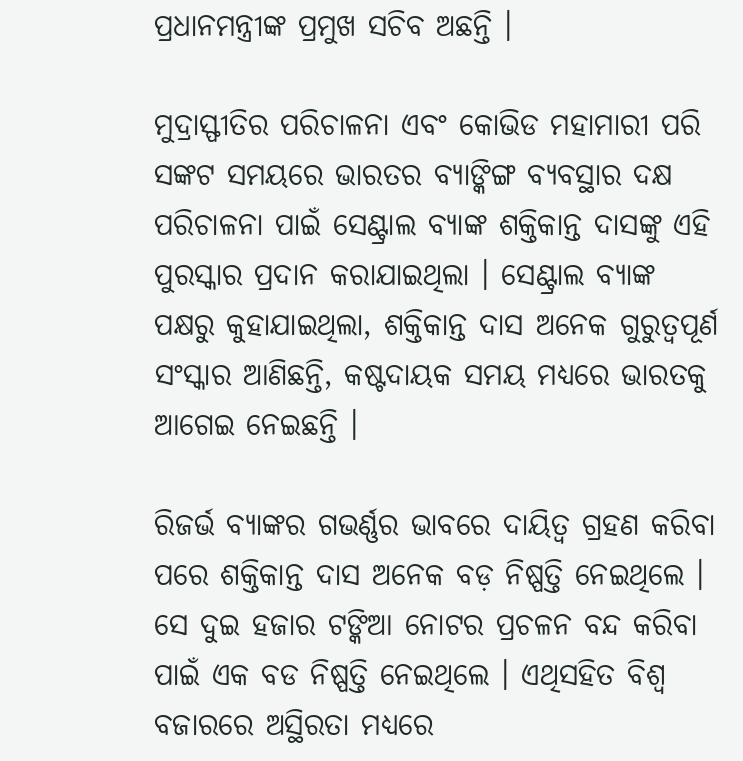ପ୍ରଧାନମନ୍ତ୍ରୀଙ୍କ ପ୍ରମୁଖ ସଚିବ ଅଛନ୍ତି ।

ମୁଦ୍ରାସ୍ଫୀତିର ପରିଚାଳନା ଏବଂ କୋଭିଡ ମହାମାରୀ ପରି ସଙ୍କଟ ସମୟରେ ଭାରତର ବ୍ୟାଙ୍କିଙ୍ଗ ବ୍ୟବସ୍ଥାର ଦକ୍ଷ ପରିଚାଳନା ପାଇଁ ସେଣ୍ଟ୍ରାଲ ବ୍ୟାଙ୍କ ଶକ୍ତିକାନ୍ତ ଦାସଙ୍କୁ ଏହି ପୁରସ୍କାର ପ୍ରଦାନ କରାଯାଇଥିଲା । ସେଣ୍ଟ୍ରାଲ ବ୍ୟାଙ୍କ ପକ୍ଷରୁ କୁହାଯାଇଥିଲା, ଶକ୍ତିକାନ୍ତ ଦାସ ଅନେକ ଗୁରୁତ୍ୱପୂର୍ଣ ସଂସ୍କାର ଆଣିଛନ୍ତି, କଷ୍ଟଦାୟକ ସମୟ ମଧ୍ୟରେ ଭାରତକୁ ଆଗେଇ ନେଇଛନ୍ତି ।

ରିଜର୍ଭ ବ୍ୟାଙ୍କର ଗଭର୍ଣ୍ଣର ଭାବରେ ଦାୟିତ୍ୱ ଗ୍ରହଣ କରିବା ପରେ ଶକ୍ତିକାନ୍ତ ଦାସ ଅନେକ ବଡ଼ ନିଷ୍ପତ୍ତି ନେଇଥିଲେ । ସେ ଦୁଇ ହଜାର ଟଙ୍କିଆ ନୋଟର ପ୍ରଚଳନ ବନ୍ଦ କରିବା ପାଇଁ ଏକ ବଡ ନିଷ୍ପତ୍ତି ନେଇଥିଲେ । ଏଥିସହିତ ବିଶ୍ୱ ବଜାରରେ ଅସ୍ଥିରତା ମଧ୍ୟରେ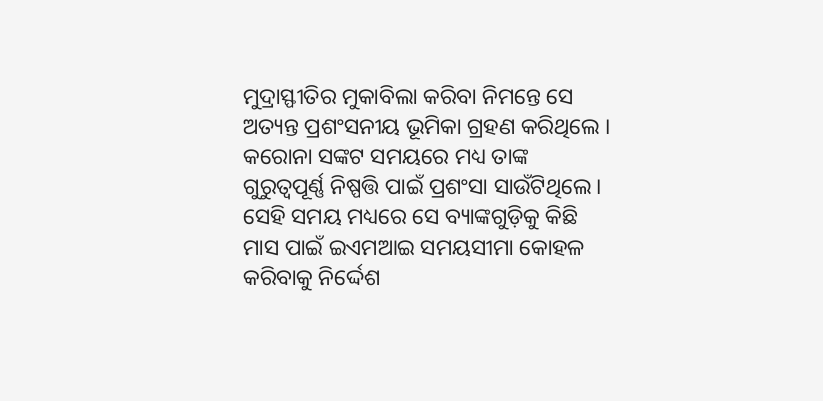ମୁଦ୍ରାସ୍ଫୀତିର ମୁକାବିଲା କରିବା ନିମନ୍ତେ ସେ ଅତ୍ୟନ୍ତ ପ୍ରଶଂସନୀୟ ଭୂମିକା ଗ୍ରହଣ କରିଥିଲେ । କରୋନା ସଙ୍କଟ ସମୟରେ ମଧ୍ୟ ତାଙ୍କ ଗୁରୁତ୍ୱପୂର୍ଣ୍ଣ ନିଷ୍ପତ୍ତି ପାଇଁ ପ୍ରଶଂସା ସାଉଁଟିଥିଲେ। ସେହି ସମୟ ମଧ୍ୟରେ ସେ ବ୍ୟାଙ୍କଗୁଡ଼ିକୁ କିଛି ମାସ ପାଇଁ ଇଏମଆଇ ସମୟସୀମା କୋହଳ କରିବାକୁ ନିର୍ଦ୍ଦେଶ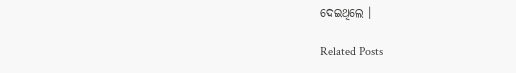ଦେଇଥିଲେ ।

Related Posts